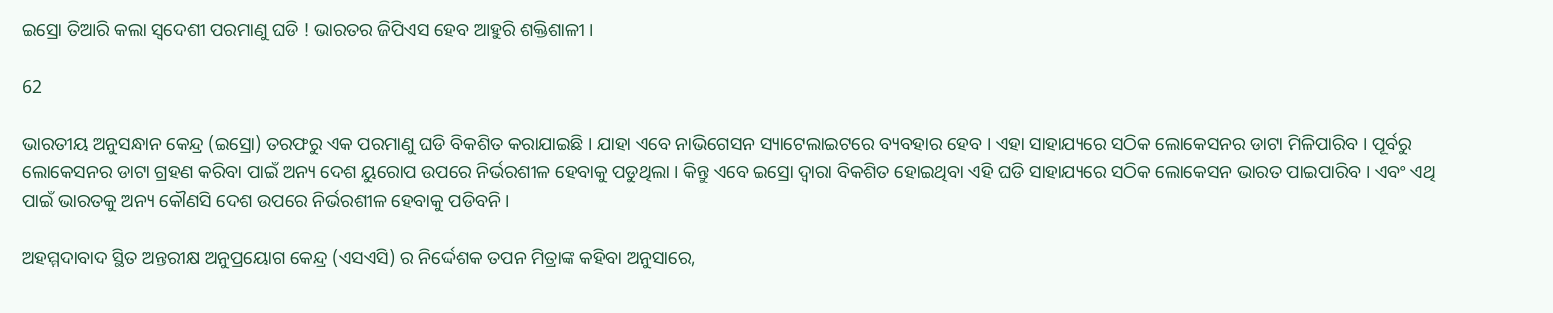ଇସ୍ରୋ ତିଆରି କଲା ସ୍ୱଦେଶୀ ପରମାଣୁ ଘଡି ! ଭାରତର ଜିପିଏସ ହେବ ଆହୁରି ଶକ୍ତିଶାଳୀ ।

62

ଭାରତୀୟ ଅନୁସନ୍ଧାନ କେନ୍ଦ୍ର (ଇସ୍ରୋ) ତରଫରୁ ଏକ ପରମାଣୁ ଘଡି ବିକଶିତ କରାଯାଇଛି । ଯାହା ଏବେ ନାଭିଗେସନ ସ୍ୟାଟେଲାଇଟରେ ବ୍ୟବହାର ହେବ । ଏହା ସାହାଯ୍ୟରେ ସଠିକ ଲୋକେସନର ଡାଟା ମିଳିପାରିବ । ପୂର୍ବରୁ ଲୋକେସନର ଡାଟା ଗ୍ରହଣ କରିବା ପାଇଁ ଅନ୍ୟ ଦେଶ ୟୁରୋପ ଉପରେ ନିର୍ଭରଶୀଳ ହେବାକୁ ପଡୁଥିଲା । କିନ୍ତୁ ଏବେ ଇସ୍ରୋ ଦ୍ୱାରା ବିକଶିତ ହୋଇଥିବା ଏହି ଘଡି ସାହାଯ୍ୟରେ ସଠିକ ଲୋକେସନ ଭାରତ ପାଇପାରିବ । ଏବଂ ଏଥି ପାଇଁ ଭାରତକୁ ଅନ୍ୟ କୌଣସି ଦେଶ ଉପରେ ନିର୍ଭରଶୀଳ ହେବାକୁ ପଡିବନି ।

ଅହମ୍ମଦାବାଦ ସ୍ଥିତ ଅନ୍ତରୀକ୍ଷ ଅନୁପ୍ରୟୋଗ କେନ୍ଦ୍ର (ଏସଏସି) ର ନିର୍ଦ୍ଦେଶକ ତପନ ମିତ୍ରାଙ୍କ କହିବା ଅନୁସାରେ,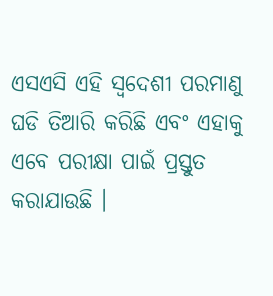ଏସଏସି ଏହି ସ୍ୱଦେଶୀ ପରମାଣୁ ଘଡି ତିଆରି କରିଛି ଏବଂ ଏହାକୁ ଏବେ ପରୀକ୍ଷା ପାଇଁ ପ୍ରସ୍ତୁତ କରାଯାଉଛି ।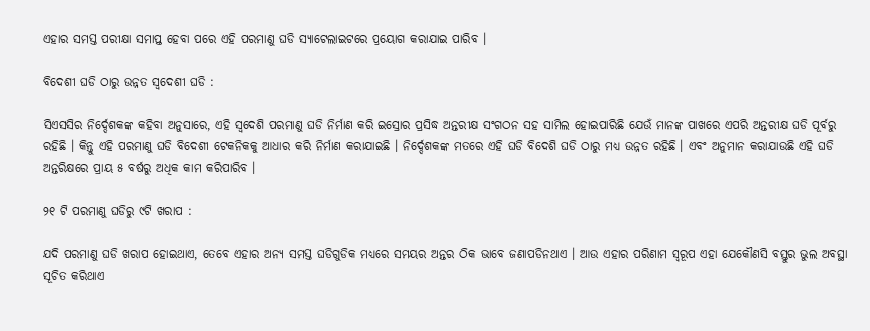ଏହାର ସମସ୍ତ ପରୀକ୍ଷା ସମାପ୍ତ ହେବା ପରେ ଏହି ପରମାଣୁ ଘଡି ସ୍ୟାଟେଲାଇଟରେ ପ୍ରୟୋଗ କରାଯାଇ ପାରିବ ।

ବିଦେଶୀ ଘଡି ଠାରୁ ଉନ୍ନତ ସ୍ୱଦେଶୀ ଘଡି :

ସିଏସସିର ନିର୍ଦ୍ଦେଶକଙ୍କ କହିବା ଅନୁସାରେ, ଏହି ସ୍ୱଦେଶି ପରମାଣୁ ଘଡି ନିର୍ମାଣ କରି ଇସ୍ରୋର ପ୍ରସିଦ୍ଧ ଅନ୍ତରୀକ୍ଷ ସଂଗଠନ ସହ ସାମିଲ ହୋଇପାରିଛି ଯେଉଁ ମାନଙ୍କ ପାଖରେ ଏପରି ଅନ୍ତରୀକ୍ଷ ଘଡି ପୂର୍ବରୁ ରହିଛି । କିନ୍ତୁ ଏହି ପରମାଣୁ ଘଡି ବିଦେଶୀ ଟେକନିକକୁ ଆଧାର କରି ନିର୍ମାଣ କରାଯାଇଛି । ନିର୍ଦ୍ଦେଶକଙ୍କ ମତରେ ଏହି ଘଡି ବିଦେଶି ଘଡି ଠାରୁ ମଧ୍ୟ ଉନ୍ନତ ରହିଛି । ଏବଂ ଅନୁମାନ କରାଯାଉଛି ଏହି ଘଡି ଅନ୍ତରିକ୍ଷରେ ପ୍ରାୟ ୫ ବର୍ଷରୁ ଅଧିକ କାମ କରିପାରିବ ।

୨୧ ଟି ପରମାଣୁ ଘଡିରୁ ୯ଟି ଖରାପ :

ଯଦି ପରମାଣୁ ଘଡି ଖରାପ ହୋଇଥାଏ, ତେବେ ଏହାର ଅନ୍ୟ ସମସ୍ତ ଘଡିଗୁଡିକ ମଧ୍ୟରେ ସମୟର ଅନ୍ତର ଠିକ ଭାବେ ଜଣାପଡିନଥାଏ । ଆଉ ଏହାର ପରିଣାମ ସ୍ୱରୂପ ଏହା ଯେକୌଣସି ବସ୍ତୁର ଭୁଲ ଅବସ୍ଥା ସୂଚିତ କରିଥାଏ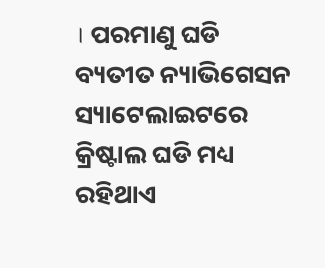। ପରମାଣୁ ଘଡି ବ୍ୟତୀତ ନ୍ୟାଭିଗେସନ ସ୍ୟାଟେଲାଇଟରେ କ୍ରିଷ୍ଟାଲ ଘଡି ମଧ୍ୟ ରହିଥାଏ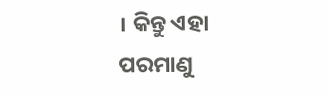। କିନ୍ତୁ ଏହା ପରମାଣୁ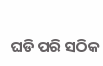ଘଡି ପରି ସଠିକ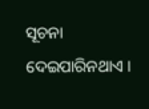ସୂଚନା ଦେଇପାରିନଥାଏ ।